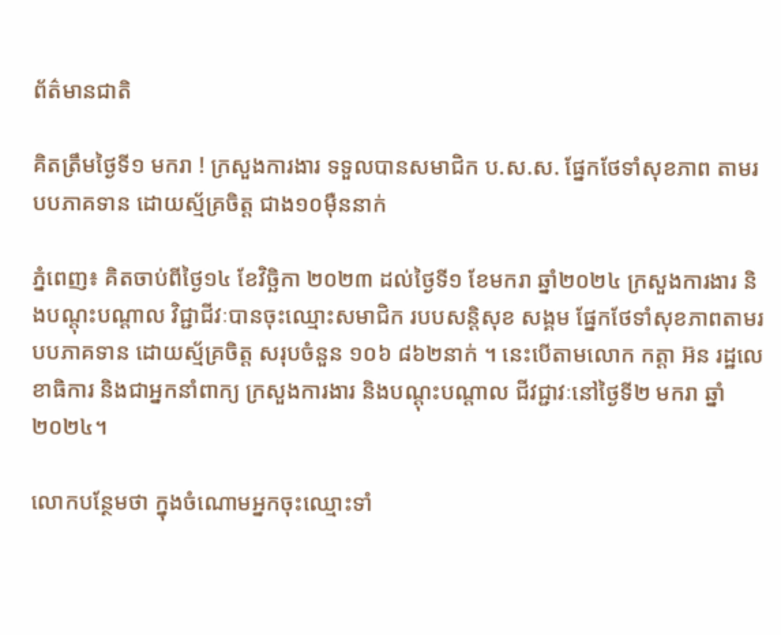ព័ត៌មានជាតិ

គិតត្រឹមថ្ងៃទី១ មករា ! ក្រសួងការងារ ទទួលបានសមាជិក ប.ស.ស. ផ្នែកថែទាំសុខភាព តាមរបបភាគទាន ដោយស្ម័គ្រចិត្ត ជាង១០ម៉ឺននាក់

ភ្នំពេញ៖ គិតចាប់ពីថ្ងៃ១៤ ខែវិច្ឆិកា ២០២៣ ដល់ថ្ងៃទី១ ខែមករា ឆ្នាំ២០២៤ ក្រសួងការងារ និងបណ្តុះបណ្តាល វិជ្ជាជីវៈបានចុះឈ្មោះសមាជិក របបសន្តិសុខ សង្គម ផ្នែកថែទាំសុខភាពតាមរបបភាគទាន ដោយស្ម័គ្រចិត្ត សរុបចំនួន ១០៦ ៨៦២នាក់ ។ នេះបើតាមលោក កត្តា អ៊ន រដ្ឋលេខាធិការ និងជាអ្នកនាំពាក្យ ក្រសួងការងារ និងបណ្តុះបណ្តាល ជីវជ្ជាវៈនៅថ្ងៃទី២ មករា ឆ្នាំ២០២៤។

លោកបន្ថែមថា ក្នុងចំណោមអ្នកចុះឈ្មោះទាំ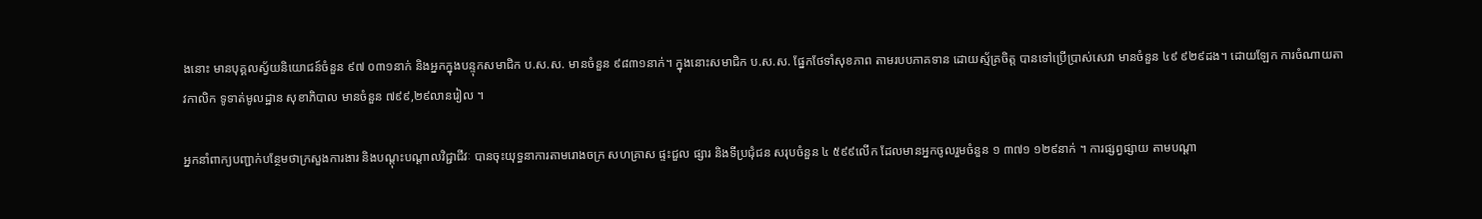ងនោះ មានបុគ្គលស្វ័យនិយោជន៍ចំនួន ៩៧ ០៣១នាក់ និងអ្នកក្នុងបន្ទុកសមាជិក ប.ស.ស. មានចំនួន ៩៨៣១នាក់។ ក្នុងនោះសមាជិក ប.ស.ស. ផ្នែកថែទាំសុខភាព តាមរបបភាគទាន ដោយស្ម័គ្រចិត្ត បានទៅប្រើប្រាស់សេវា មានចំនួន ៤៩ ៩២៩ដង។ ដោយឡែក ការចំណាយតាវកាលិក ទូទាត់មូលដ្ឋាន សុខាភិបាល មានចំនួន ៧៩៩,២៩លានរៀល ។

អ្នកនាំពាក្យបញ្ជាក់បន្ថែមថាក្រសួងការងារ និងបណ្តុះបណ្តាលវិជ្ជាជីវៈ បានចុះយុទ្ធនាការតាមរោងចក្រ សហគ្រាស ផ្ទះជួល ផ្សារ និងទីប្រជុំជន សរុបចំនួន ៤ ៥៩៩លើក ដែលមានអ្នកចូលរួមចំនួន ១ ៣៧១ ១២៩នាក់ ។ ការផ្សព្វផ្សាយ តាមបណ្តា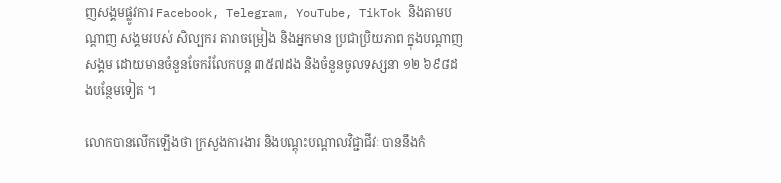ញសង្គមផ្លូវការ Facebook, Telegram, YouTube, TikTok និងតាមបណ្តាញ សង្គមរបស់ សិល្បករ តារាចម្រៀង និងអ្នកមាន ប្រជាប្រិយភាព ក្នុងបណ្ដាញសង្គម ដោយមានចំនួនចែករំលែកបន្ត ៣៥៧ដង និងចំនួនចូលទស្សនា ១២ ៦៩៨ដងបន្ថែមទៀត ។

លោកបានលើកឡើងថា ក្រសួងការងារ និងបណ្តុះបណ្តាលវិជ្ជាជីវៈ បាននឹងកំ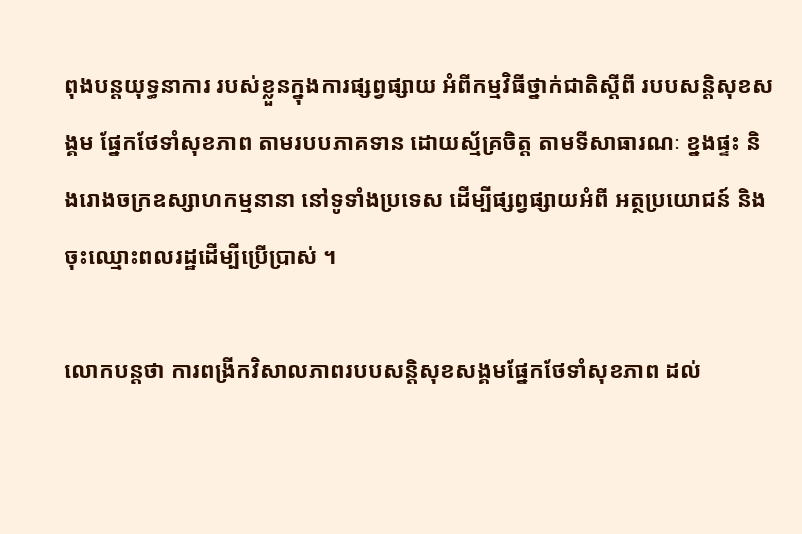ពុងបន្តយុទ្ធនាការ របស់ខ្លួនក្នុងការផ្សព្វផ្សាយ អំពីកម្មវិធីថ្នាក់ជាតិស្តីពី របបសន្តិសុខសង្គម ផ្នែកថែទាំសុខភាព តាមរបបភាគទាន ដោយស្ម័គ្រចិត្ត តាមទីសាធារណៈ ខ្នងផ្ទះ និងរោងចក្រឧស្សាហកម្មនានា នៅទូទាំងប្រទេស ដើម្បីផ្សព្វផ្សាយអំពី អត្ថប្រយោជន៍ និងចុះឈ្មោះពលរដ្ឋដើម្បីប្រើប្រាស់ ។

លោកបន្តថា ការពង្រីកវិសាលភាពរបបសន្តិសុខសង្គមផ្នែកថែទាំសុខភាព ដល់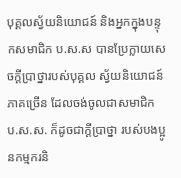បុគ្គលស្វ័យនិយោជន៍ និងអ្នកក្នុងបន្ទុកសមាជិក ប.ស.ស បានប្រែក្លាយសេចក្តីប្រាថ្នារបស់បុគ្គល ស្វ័យនិយោជន៍ភាគច្រើន ដែលចង់ចូលជាសមាជិក ប.ស.ស. ក៏ដូចជាក្តីប្រាថ្នា របស់បងប្អូនកម្មករនិ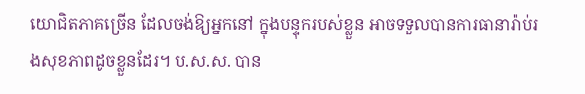យោជិតភាគច្រើន ដែលចង់ឱ្យអ្នកនៅ ក្នុងបន្ទុករបស់ខ្លួន អាចទទួលបានការធានារ៉ាប់រងសុខភាពដូចខ្លួនដែរ។ ប.ស.ស. បាន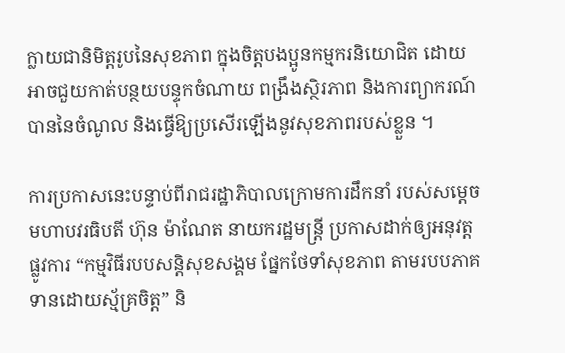ក្លាយជានិមិត្តរូបនៃសុខភាព ក្នុងចិត្តបងប្អូនកម្មករនិយោជិត ដោយអាចជួយកាត់បន្ថយបន្ទុកចំណាយ ពង្រឹងស្ថិរភាព និងការព្យាករណ៍បាននៃចំណូល និងធ្វើឱ្យប្រសើរឡើងនូវសុខភាពរបស់ខ្លួន ។

ការប្រកាសនេះបន្ទាប់ពីរាជរដ្ឋាភិបាលក្រោមការដឹកនាំ របស់សម្តេចមហាបវរធិបតី ហ៊ុន ម៉ាណែត នាយករដ្ឋមន្រ្តី ប្រកាសដាក់ឲ្យអនុវត្តផ្លូវការ “កម្មវិធីរបបសន្តិសុខសង្គម ផ្នែកថែទាំសុខភាព តាមរបបភាគទានដោយស្ម័គ្រចិត្ត” និ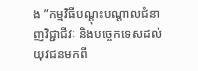ង ”កម្មវិធីបណ្ដុះបណ្តាលជំនាញវិជ្ជាជីវៈ និងបច្ចេកទេសដល់យុវជនមកពី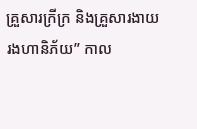គ្រួសារក្រីក្រ និងគ្រួសារងាយរងហានិភ័យ” កាល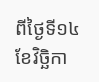ពីថ្ងៃទី១៤ ខែវិច្ឆិកា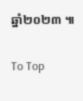ឆ្នាំ២០២៣ ៕

To Top